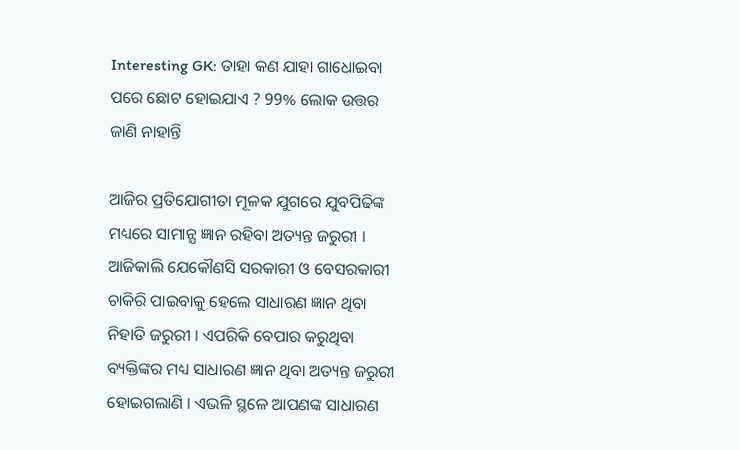Interesting GK: ତାହା କଣ ଯାହା ଗାଧୋଇବା ପରେ ଛୋଟ ହୋଇଯାଏ ? 99% ଲୋକ ଉତ୍ତର ଜାଣି ନାହାନ୍ତି

ଆଜିର ପ୍ରତିଯୋଗୀତା ମୂଳକ ଯୁଗରେ ଯୁବପିଢିଙ୍କ ମଧ୍ୟରେ ସାମାନ୍ଯ ଜ୍ଞାନ ରହିବା ଅତ୍ୟନ୍ତ ଜରୁରୀ । ଆଜିକାଲି ଯେକୌଣସି ସରକାରୀ ଓ ବେସରକାରୀ ଚାକିରି ପାଇବାକୁ ହେଲେ ସାଧାରଣ ଜ୍ଞାନ ଥିବା ନିହାତି ଜରୁରୀ । ଏପରିକି ବେପାର କରୁଥିବା ବ୍ୟକ୍ତିଙ୍କର ମଧ୍ୟ ସାଧାରଣ ଜ୍ଞାନ ଥିବା ଅତ୍ୟନ୍ତ ଜରୁରୀ ହୋଇଗଲାଣି । ଏଭଳି ସ୍ଥଳେ ଆପଣଙ୍କ ସାଧାରଣ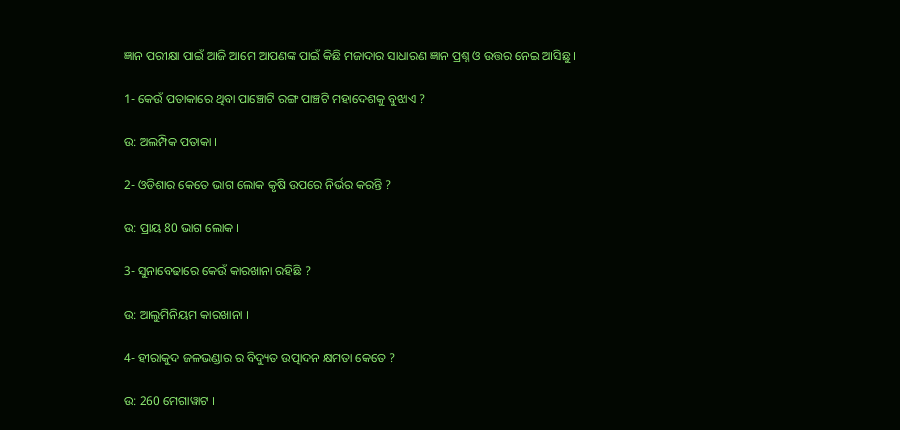ଜ୍ଞାନ ପରୀକ୍ଷା ପାଇଁ ଆଜି ଆମେ ଆପଣଙ୍କ ପାଇଁ କିଛି ମଜାଦାର ସାଧାରଣ ଜ୍ଞାନ ପ୍ରଶ୍ନ ଓ ଉତ୍ତର ନେଇ ଆସିଛୁ ।

1- କେଉଁ ପତାକାରେ ଥିବା ପାଞ୍ଚୋଟି ରଙ୍ଗ ପାଞ୍ଚଟି ମହାଦେଶକୁ ବୁଝାଏ ?

ଉ: ଅଲମ୍ପିକ ପତାକା ।

2- ଓଡିଶାର କେତେ ଭାଗ ଲୋକ କୃଷି ଉପରେ ନିର୍ଭର କରନ୍ତି ?

ଉ: ପ୍ରାୟ 80 ଭାଗ ଲୋକ ।

3- ସୁନାବେଢାରେ କେଉଁ କାରଖାନା ରହିଛି ?

ଉ: ଆଲୁମିନିୟମ କାରଖାନା ।

4- ହୀରାକୁଦ ଜଳଭଣ୍ଡାର ର ବିଦ୍ୟୁତ ଉତ୍ପାଦନ କ୍ଷମତା କେତେ ?

ଉ: 260 ମେଗାୱାଟ ।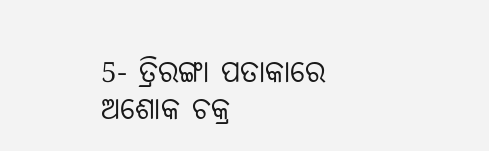5- ତ୍ରିରଙ୍ଗା ପତାକାରେ ଅଶୋକ ଚକ୍ର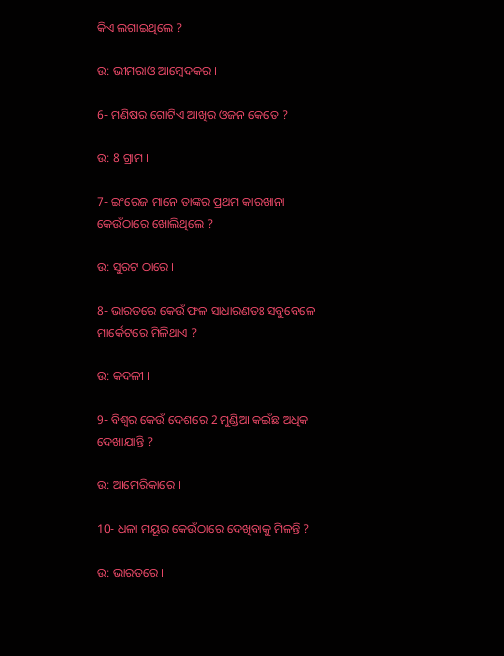କିଏ ଲଗାଇଥିଲେ ?

ଉ: ଭୀମରାଓ ଆମ୍ବେଦକର ।

6- ମଣିଷର ଗୋଟିଏ ଆଖିର ଓଜନ କେତେ ?

ଉ: 8 ଗ୍ରାମ ।

7- ଇଂରେଜ ମାନେ ତାଙ୍କର ପ୍ରଥମ କାରଖାନା କେଉଁଠାରେ ଖୋଲିଥିଲେ ?

ଉ: ସୁରଟ ଠାରେ ।

8- ଭାରତରେ କେଉଁ ଫଳ ସାଧାରଣତଃ ସବୁବେଳେ ମାର୍କେଟରେ ମିଳିଥାଏ ?

ଉ: କଦଳୀ ।

9- ବିଶ୍ଵର କେଉଁ ଦେଶରେ 2 ମୁଣ୍ଡିଆ କଇଁଛ ଅଧିକ ଦେଖାଯାନ୍ତି ?

ଉ: ଆମେରିକାରେ ।

10- ଧଳା ମୟୂର କେଉଁଠାରେ ଦେଖିବାକୁ ମିଳନ୍ତି ?

ଉ: ଭାରତରେ ।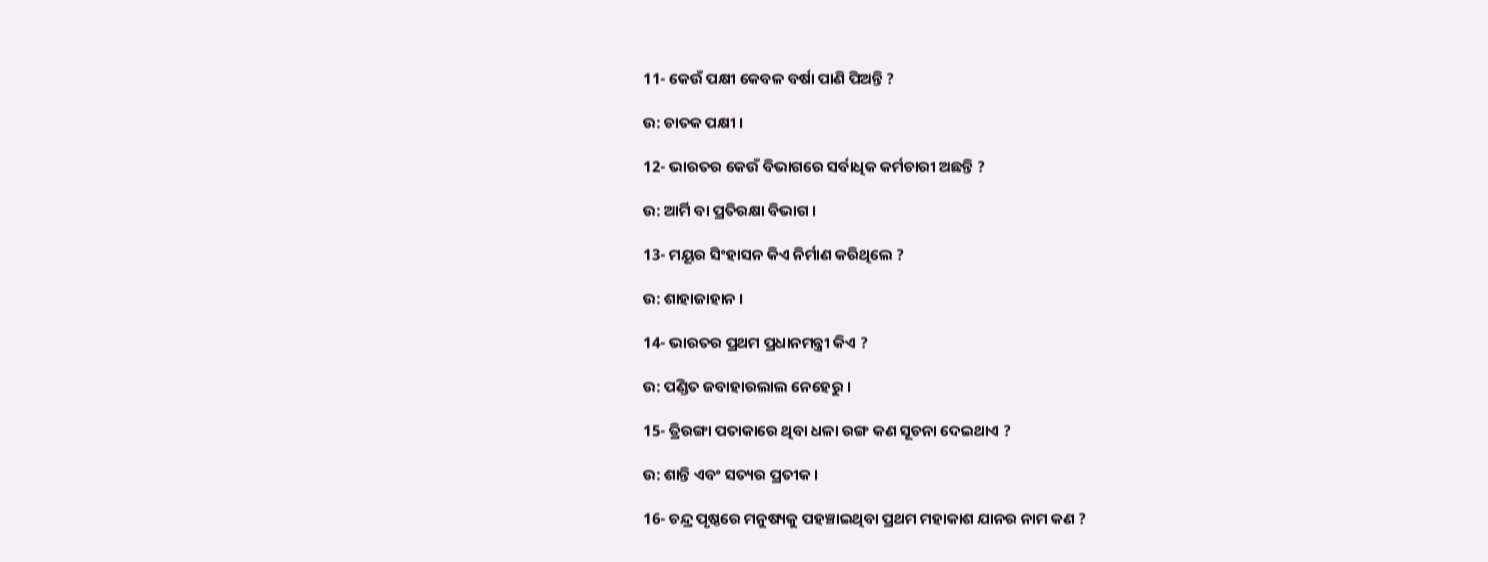11- କେଉଁ ପକ୍ଷୀ କେବଳ ବର୍ଷା ପାଣି ପିଅନ୍ତି ?

ଉ: ଚାତକ ପକ୍ଷୀ ।

12- ଭାରତର କେଉଁ ବିଭାଗରେ ସର୍ବାଧିକ କର୍ମଚାରୀ ଅଛନ୍ତି ?

ଉ: ଆର୍ମି ବା ପ୍ରତିରକ୍ଷା ବିଭାଗ ।

13- ମୟୂର ସିଂହାସନ କିଏ ନିର୍ମାଣ କରିଥିଲେ ?

ଉ: ଶାହାଜାହାନ ।

14- ଭାରତର ପ୍ରଥମ ପ୍ରଧାନମନ୍ତ୍ରୀ କିଏ ?

ଉ: ପଣ୍ଡିତ ଜବାହାରଲାଲ ନେହେରୁ ।

15- ତ୍ରିରଙ୍ଗା ପତାକାରେ ଥିବା ଧଳା ରଙ୍ଗ କଣ ସୂଚନା ଦେଇଥାଏ ?

ଉ: ଶାନ୍ତି ଏବଂ ସତ୍ୟର ପ୍ରତୀକ ।

16- ଚନ୍ଦ୍ର ପୃଷ୍ଠରେ ମନୁଷ୍ୟକୁ ପହଞ୍ଚାଇଥିବା ପ୍ରଥମ ମହାକାଶ ଯାନର ନାମ କଣ ?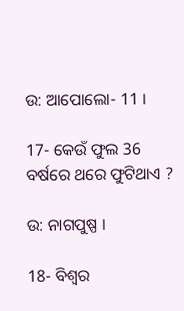ଉ: ଆପୋଲୋ- 11 ।

17- କେଉଁ ଫୁଲ 36 ବର୍ଷରେ ଥରେ ଫୁଟିଥାଏ ?

ଉ: ନାଗପୁଷ୍ପ ।

18- ବିଶ୍ଵର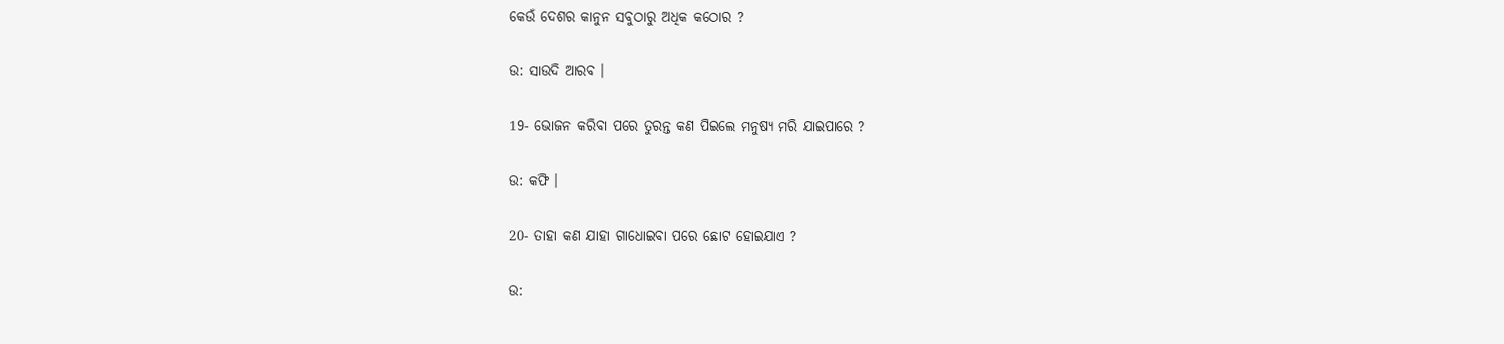କେଉଁ ଦେଶର କାନୁନ ସବୁଠାରୁ ଅଧିକ କଠୋର ?

ଉ: ସାଉଦି ଆରବ ।

19- ଭୋଜନ କରିବା ପରେ ତୁରନ୍ତ କଣ ପିଇଲେ ମନୁଷ୍ୟ ମରି ଯାଇପାରେ ?

ଉ: କଫି ।

20- ତାହା କଣ ଯାହା ଗାଧୋଇବା ପରେ ଛୋଟ ହୋଇଯାଏ ?

ଉ: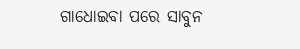ଗାଧୋଇବା ପରେ ସାବୁନ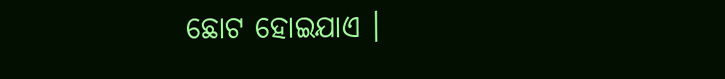ଛୋଟ ହୋଇଯାଏ ।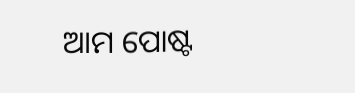ଆମ ପୋଷ୍ଟ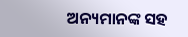ଅନ୍ୟମାନଙ୍କ ସହ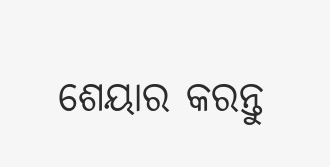ଶେୟାର କରନ୍ତୁ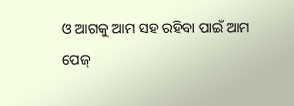ଓ ଆଗକୁ ଆମ ସହ ରହିବା ପାଇଁ ଆମ ପେଜ୍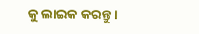କୁ ଲାଇକ କରନ୍ତୁ ।